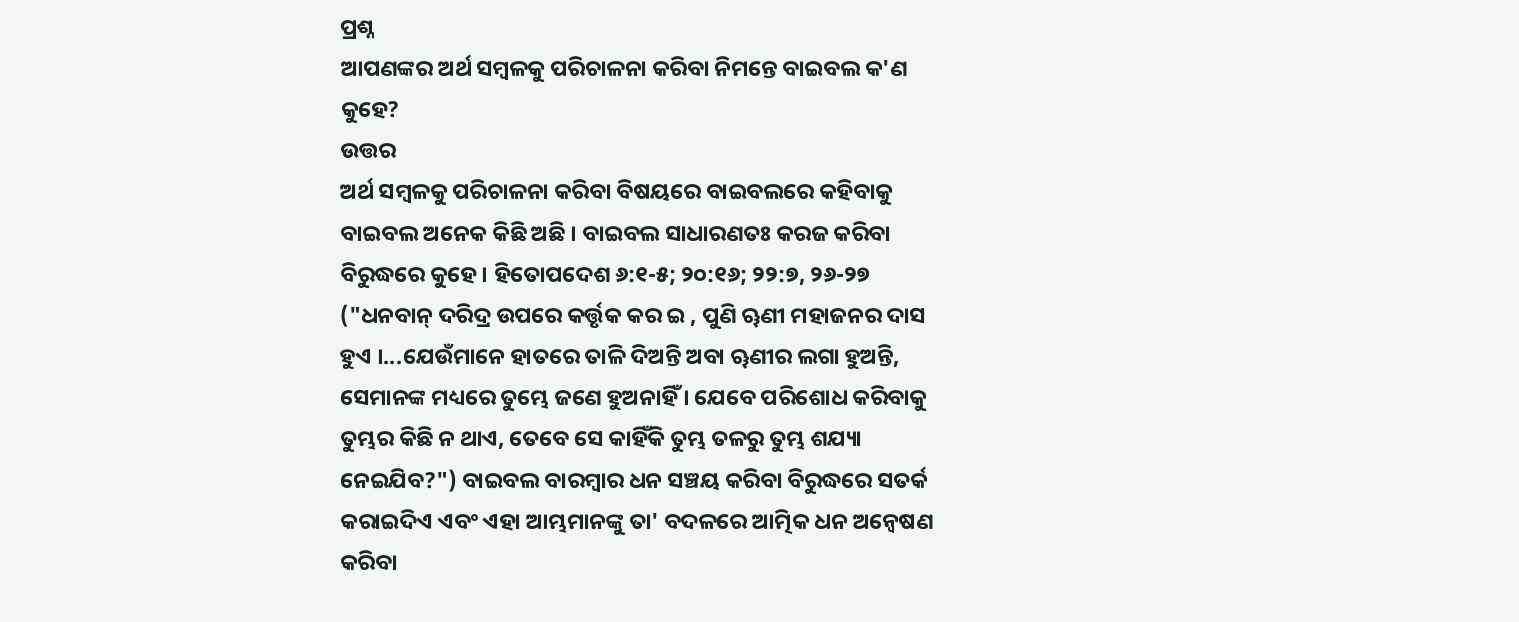ପ୍ରଶ୍ନ
ଆପଣଙ୍କର ଅର୍ଥ ସମ୍ବଳକୁ ପରିଚାଳନା କରିବା ନିମନ୍ତେ ବାଇବଲ କ'ଣ କୁହେ?
ଉତ୍ତର
ଅର୍ଥ ସମ୍ବଳକୁ ପରିଚାଳନା କରିବା ବିଷୟରେ ବାଇବଲରେ କହିବାକୁ ବାଇବଲ ଅନେକ କିଛି ଅଛି । ବାଇବଲ ସାଧାରଣତଃ କରଜ କରିବା ବିରୁଦ୍ଧରେ କୁହେ । ହିତୋପଦେଶ ୬:୧-୫; ୨୦:୧୬; ୨୨:୭, ୨୬-୨୭ ("ଧନବାନ୍ ଦରିଦ୍ର ଉପରେ କର୍ତ୍ତୃକ କର ଇ , ପୁଣି ୠଣୀ ମହାଜନର ଦାସ ହୁଏ ।...ଯେଉଁମାନେ ହାତରେ ତାଳି ଦିଅନ୍ତି ଅବା ୠଣୀର ଲଗା ହୁଅନ୍ତି, ସେମାନଙ୍କ ମଧ୍ୟରେ ତୁମ୍ଭେ ଜଣେ ହୁଅନାହିଁ । ଯେବେ ପରିଶୋଧ କରିବାକୁ ତୁମ୍ଭର କିଛି ନ ଥାଏ, ତେବେ ସେ କାହିଁକି ତୁମ୍ଭ ତଳରୁ ତୁମ୍ଭ ଶଯ୍ୟା ନେଇଯିବ?") ବାଇବଲ ବାରମ୍ବାର ଧନ ସଞ୍ଚୟ କରିବା ବିରୁଦ୍ଧରେ ସତର୍କ କରାଇଦିଏ ଏବଂ ଏହା ଆମ୍ଭମାନଙ୍କୁ ତା' ବଦଳରେ ଆତ୍ମିକ ଧନ ଅନ୍ବେଷଣ କରିବା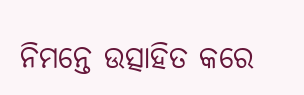ନିମନ୍ତେ ଉତ୍ସାହିତ କରେ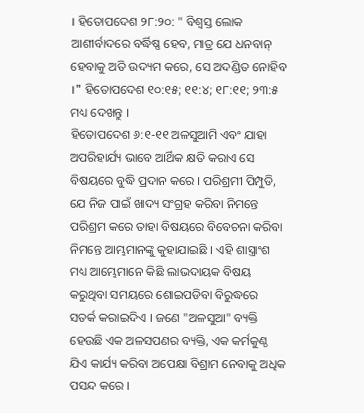। ହିତୋପଦେଶ ୨୮:୨୦: " ବିଶ୍ବସ୍ତ ଲୋକ ଆଶୀର୍ବାଦରେ ବର୍ଦ୍ଧିଷ୍ଣ ହେବ, ମାତ୍ର ଯେ ଧନବାନ୍ ହେବାକୁ ଅତି ଉଦ୍ୟମ କରେ, ସେ ଅଦଣ୍ଡିତ ନୋହିବ ।" ହିତୋପଦେଶ ୧୦:୧୫; ୧୧:୪; ୧୮:୧୧; ୨୩:୫ ମଧ୍ୟ ଦେଖନ୍ତୁ ।
ହିତୋପଦେଶ ୬:୧-୧୧ ଅଳସୁଆମି ଏବଂ ଯାହା ଅପରିହାର୍ଯ୍ୟ ଭାବେ ଆର୍ଥିକ କ୍ଷତି କରାଏ ସେ ବିଷୟରେ ବୁଦ୍ଧି ପ୍ରଦାନ କରେ । ପରିଶ୍ରମୀ ପିମ୍ପୁଡି, ଯେ ନିଜ ପାଇଁ ଖାଦ୍ୟ ସଂଗ୍ରହ କରିବା ନିମନ୍ତେ ପରିଶ୍ରମ କରେ ତାହା ବିଷୟରେ ବିବେଚନା କରିବା ନିମନ୍ତେ ଆମ୍ଭମାନଙ୍କୁ କୁହାଯାଇଛି । ଏହି ଶାସ୍ତ୍ରାଂଶ ମଧ୍ୟ ଆମ୍ଭେମାନେ କିଛି ଲାଭଦାୟକ ବିଷୟ କରୁଥିବା ସମୟରେ ଶୋଇପଡିବା ବିରୁଦ୍ଧରେ ସତର୍କ କରାଇଦିଏ । ଜଣେ "ଅଳସୁଆ" ବ୍ୟକ୍ତି ହେଉଛି ଏକ ଅଳସପଣର ବ୍ୟକ୍ତି, ଏକ କର୍ମକୁଣ୍ଠ ଯିଏ କାର୍ଯ୍ୟ କରିବା ଅପେକ୍ଷା ବିଶ୍ରାମ ନେବାକୁ ଅଧିକ ପସନ୍ଦ କରେ ।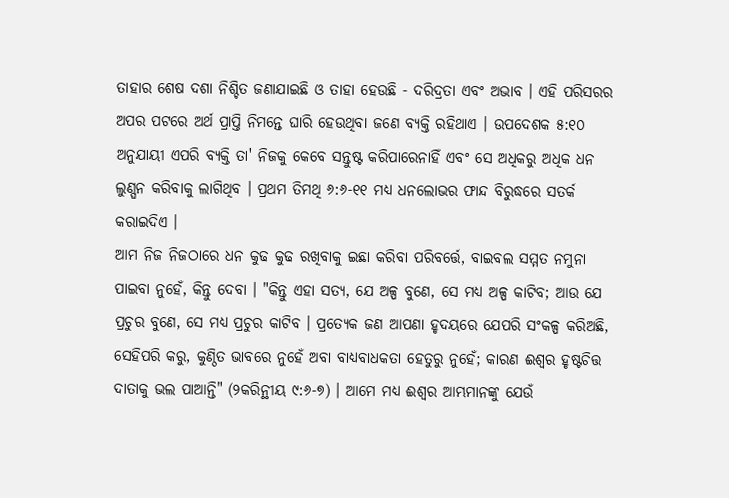ତାହାର ଶେଷ ଦଶା ନିଶ୍ଚିତ ଜଣାଯାଇଛି ଓ ତାହା ହେଉଛି - ଦରିଦ୍ରତା ଏବଂ ଅଭାବ । ଏହି ପରିସରର ଅପର ପଟରେ ଅର୍ଥ ପ୍ରାପ୍ତି ନିମନ୍ତେ ଘାରି ହେଉଥିବା ଜଣେ ବ୍ୟକ୍ତି ରହିଥାଏ । ଉପଦେଶକ ୫:୧୦ ଅନୁଯାୟୀ ଏପରି ବ୍ୟକ୍ତି ତା' ନିଜକୁ କେବେ ସନ୍ତୁଷ୍ଟ କରିପାରେନାହିଁ ଏବଂ ସେ ଅଧିକରୁ ଅଧିକ ଧନ ଲୁଣ୍ଘନ କରିବାକୁ ଲାଗିଥିବ । ପ୍ରଥମ ତିମଥି ୬:୬-୧୧ ମଧ୍ୟ ଧନଲୋଭର ଫାନ୍ଦ ବିରୁଦ୍ଧରେ ସତର୍କ କରାଇଦିଏ ।
ଆମ ନିଜ ନିଜଠାରେ ଧନ କୁଢ କୁଢ ରଖିବାକୁ ଇଛା କରିବା ପରିବର୍ତ୍ତେ, ବାଇବଲ ସମ୍ମତ ନମୁନା ପାଇବା ନୁହେଁ, କିନ୍ତୁ ଦେବା । "କିନ୍ତୁ ଏହା ସତ୍ୟ, ଯେ ଅଳ୍ପ ବୁଣେ, ସେ ମଧ୍ୟ ଅଳ୍ପ କାଟିବ; ଆଉ ଯେ ପ୍ରଚୁର ବୁଣେ, ସେ ମଧ୍ୟ ପ୍ରଚୁର କାଟିବ । ପ୍ରତ୍ୟେକ ଜଣ ଆପଣା ହୃଦୟରେ ଯେପରି ସଂକଳ୍ପ କରିଅଛି, ସେହିପରି କରୁ, କୁଣ୍ଠିତ ଭାବରେ ନୁହେଁ ଅବା ବାଧ୍ୟବାଧକତା ହେତୁରୁ ନୁହେଁ; କାରଣ ଈଶ୍ବର ହୃଷ୍ଟଚିତ୍ତ ଦାତାକୁ ଭଲ ପାଆନ୍ତି" (୨କରିନ୍ଥୀୟ ୯:୬-୭) । ଆମେ ମଧ୍ୟ ଈଶ୍ବର ଆମ୍ଭମାନଙ୍କୁ ଯେଉଁ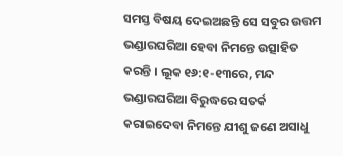ସମସ୍ତ ବିଷୟ ଦେଇଅଛନ୍ତି ସେ ସବୁର ଉତ୍ତମ ଭଣ୍ଡାରଘରିଆ ହେବା ନିମନ୍ତେ ଉତ୍ସାହିତ କରନ୍ତି । ଲୂକ ୧୬:୧-୧୩ରେ, ମନ୍ଦ ଭଣ୍ଡାରଘରିଆ ବିରୁଦ୍ଧରେ ସତର୍କ କରାଇଦେବା ନିମନ୍ତେ ଯୀଶୁ ଜଣେ ଅସାଧୁ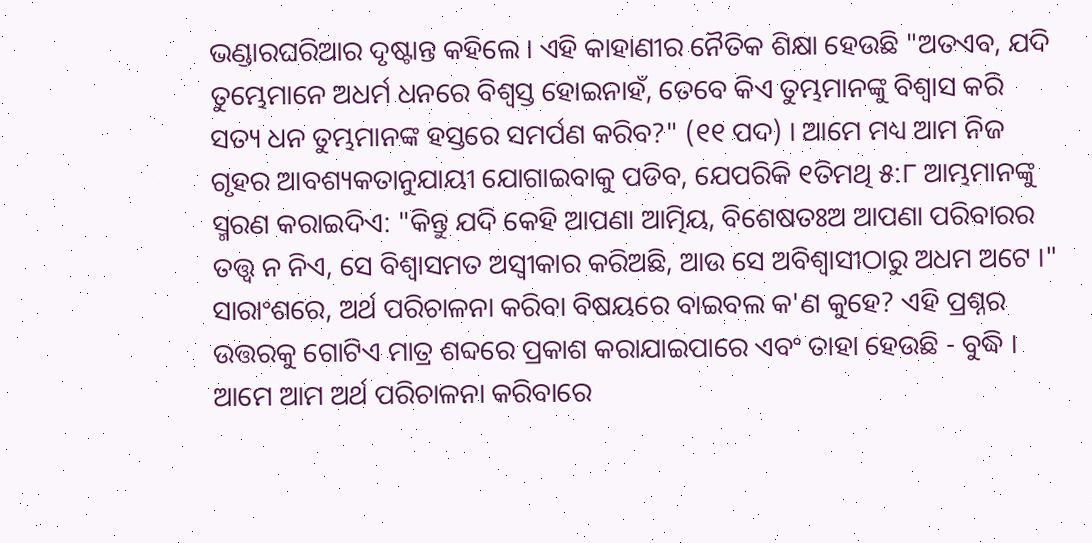ଭଣ୍ଡାରଘରିଆର ଦୃଷ୍ଟାନ୍ତ କହିଲେ । ଏହି କାହାଣୀର ନୈତିକ ଶିକ୍ଷା ହେଉଛି "ଅତଏବ, ଯଦି ତୁମ୍ଭେମାନେ ଅଧର୍ମ ଧନରେ ବିଶ୍ବସ୍ତ ହୋଇନାହଁ, ତେବେ କିଏ ତୁମ୍ଭମାନଙ୍କୁ ବିଶ୍ବାସ କରି ସତ୍ୟ ଧନ ତୁମ୍ଭମାନଙ୍କ ହସ୍ତରେ ସମର୍ପଣ କରିବ?" (୧୧ ପଦ) । ଆମେ ମଧ୍ୟ ଆମ ନିଜ ଗୃହର ଆବଶ୍ୟକତାନୁଯାୟୀ ଯୋଗାଇବାକୁ ପଡିବ, ଯେପରିକି ୧ତିମଥି ୫:୮ ଆମ୍ଭମାନଙ୍କୁ ସ୍ମରଣ କରାଇଦିଏ: "କିନ୍ତୁ ଯଦି କେହି ଆପଣା ଆତ୍ମିୟ, ବିଶେଷତଃଅ ଆପଣା ପରିବାରର ତତ୍ତ୍ବ ନ ନିଏ, ସେ ବିଶ୍ବାସମତ ଅସ୍ବୀକାର କରିଅଛି, ଆଉ ସେ ଅବିଶ୍ବାସୀଠାରୁ ଅଧମ ଅଟେ ।"
ସାରାଂଶରେ, ଅର୍ଥ ପରିଚାଳନା କରିବା ବିଷୟରେ ବାଇବଲ କ'ଣ କୁହେ? ଏହି ପ୍ରଶ୍ନର ଉତ୍ତରକୁ ଗୋଟିଏ ମାତ୍ର ଶବ୍ଦରେ ପ୍ରକାଶ କରାଯାଇପାରେ ଏବଂ ତାହା ହେଉଛି - ବୁଦ୍ଧି । ଆମେ ଆମ ଅର୍ଥ ପରିଚାଳନା କରିବାରେ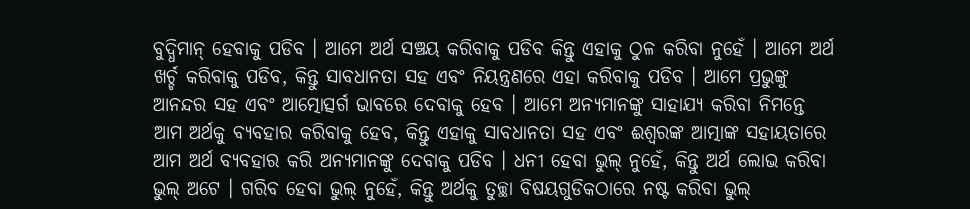ବୁଦ୍ଧିମାନ୍ ହେବାକୁ ପଡିବ । ଆମେ ଅର୍ଥ ସଞ୍ଚୟ କରିବାକୁ ପଡିବ କିନ୍ତୁ ଏହାକୁ ଠୁଳ କରିବା ନୁହେଁ । ଆମେ ଅର୍ଥ ଖର୍ଚ୍ଚ କରିବାକୁ ପଡିବ, କିନ୍ତୁ ସାବଧାନତା ସହ ଏବଂ ନିୟନ୍ତ୍ରଣରେ ଏହା କରିବାକୁ ପଡିବ । ଆମେ ପ୍ରଭୁଙ୍କୁ ଆନନ୍ଦର ସହ ଏବଂ ଆତ୍ମୋତ୍ସର୍ଗ ଭାବରେ ଦେବାକୁ ହେବ । ଆମେ ଅନ୍ୟମାନଙ୍କୁ ସାହାଯ୍ୟ କରିବା ନିମନ୍ତେ ଆମ ଅର୍ଥକୁ ବ୍ୟବହାର କରିବାକୁ ହେବ, କିନ୍ତୁ ଏହାକୁ ସାବଧାନତା ସହ ଏବଂ ଈଶ୍ବରଙ୍କ ଆତ୍ମାଙ୍କ ସହାୟତାରେ ଆମ ଅର୍ଥ ବ୍ୟବହାର କରି ଅନ୍ୟମାନଙ୍କୁ ଦେବାକୁ ପଡିବ । ଧନୀ ହେବା ଭୁଲ୍ ନୁହେଁ, କିନ୍ତୁ ଅର୍ଥ ଲୋଭ କରିବା ଭୁଲ୍ ଅଟେ । ଗରିବ ହେବା ଭୁଲ୍ ନୁହେଁ, କିନ୍ତୁ ଅର୍ଥକୁ ତୁଚ୍ଛା ବିଷୟଗୁଡିକଠାରେ ନଷ୍ଟ କରିବା ଭୁଲ୍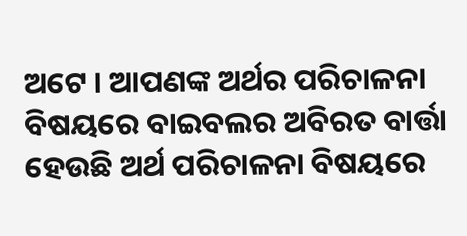ଅଟେ । ଆପଣଙ୍କ ଅର୍ଥର ପରିଚାଳନା ବିଷୟରେ ବାଇବଲର ଅବିରତ ବାର୍ତ୍ତା ହେଉଛି ଅର୍ଥ ପରିଚାଳନା ବିଷୟରେ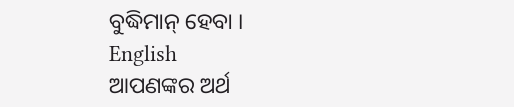ବୁଦ୍ଧିମାନ୍ ହେବା ।
English
ଆପଣଙ୍କର ଅର୍ଥ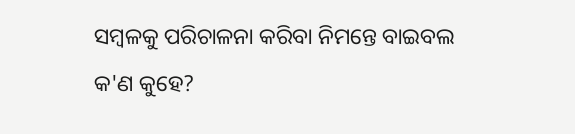ସମ୍ବଳକୁ ପରିଚାଳନା କରିବା ନିମନ୍ତେ ବାଇବଲ କ'ଣ କୁହେ?